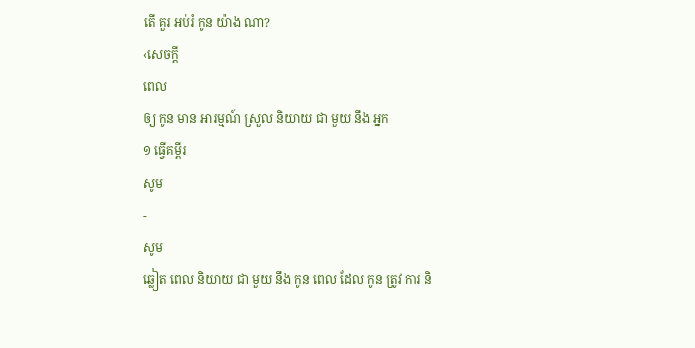តើ គួរ អប់រំ កូន យ៉ាង ណា?
‹សេចក្ដី
ពេល
ឲ្យ កូន មាន អារម្មណ៍ ស្រួល និយាយ ជា មួយ នឹង អ្នក
១ ធ្វើគម្ពីរ
សូម
-
សូម
ឆ្លៀត ពេល និយាយ ជា មួយ នឹង កូន ពេល ដែល កូន ត្រូវ ការ និ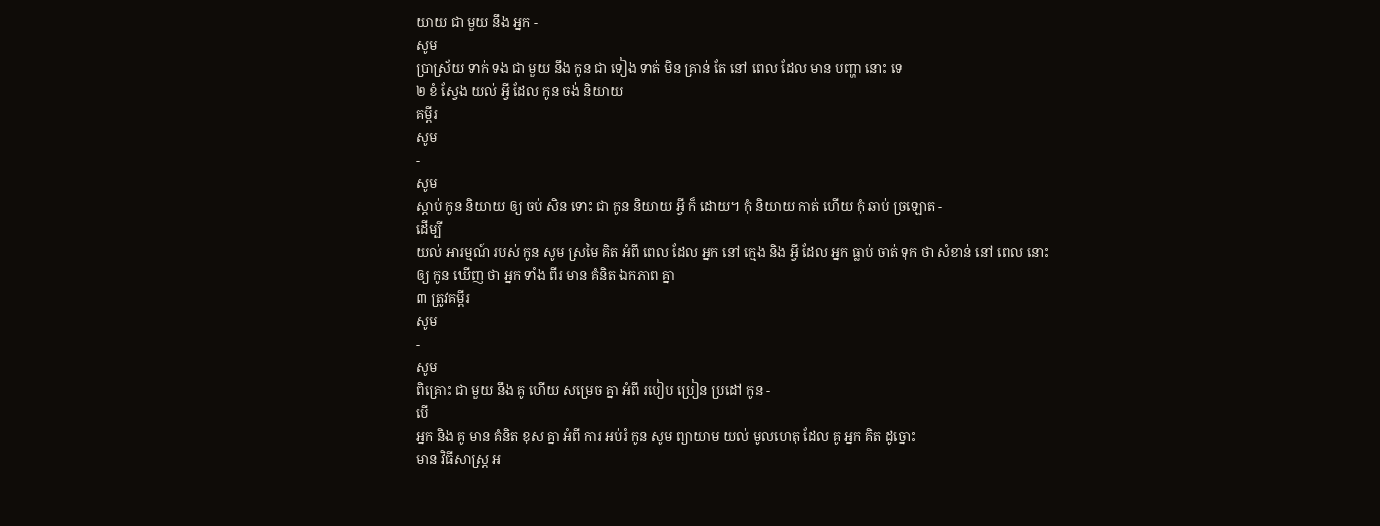យាយ ជា មួយ នឹង អ្នក -
សូម
ប្រាស្រ័យ ទាក់ ទង ជា មួយ នឹង កូន ជា ទៀង ទាត់ មិន គ្រាន់ តែ នៅ ពេល ដែល មាន បញ្ហា នោះ ទេ
២ ខំ ស្វែង យល់ អ្វី ដែល កូន ចង់ និយាយ
គម្ពីរ
សូម
-
សូម
ស្តាប់ កូន និយាយ ឲ្យ ចប់ សិន ទោះ ជា កូន និយាយ អ្វី ក៏ ដោយ។ កុំ និយាយ កាត់ ហើយ កុំ ឆាប់ ច្រឡោត -
ដើម្បី
យល់ អារម្មណ៍ របស់ កូន សូម ស្រមៃ គិត អំពី ពេល ដែល អ្នក នៅ ក្មេង និង អ្វី ដែល អ្នក ធ្លាប់ ចាត់ ទុក ថា សំខាន់ នៅ ពេល នោះ
ឲ្យ កូន ឃើញ ថា អ្នក ទាំង ពីរ មាន គំនិត ឯកភាព គ្នា
៣ ត្រូវគម្ពីរ
សូម
-
សូម
ពិគ្រោះ ជា មួយ នឹង គូ ហើយ សម្រេច គ្នា អំពី របៀប ប្រៀន ប្រដៅ កូន -
បើ
អ្នក និង គូ មាន គំនិត ខុស គ្នា អំពី ការ អប់រំ កូន សូម ព្យាយាម យល់ មូលហេតុ ដែល គូ អ្នក គិត ដូច្នោះ
មាន វិធីសាស្ដ្រ អ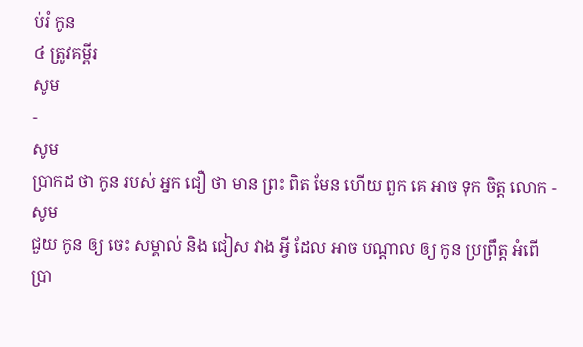ប់រំ កូន
៤ ត្រូវគម្ពីរ
សូម
-
សូម
ប្រាកដ ថា កូន របស់ អ្នក ជឿ ថា មាន ព្រះ ពិត មែន ហើយ ពួក គេ អាច ទុក ចិត្ដ លោក -
សូម
ជួយ កូន ឲ្យ ចេះ សម្គាល់ និង ជៀស វាង អ្វី ដែល អាច បណ្ដាល ឲ្យ កូន ប្រព្រឹត្ដ អំពើ ប្រា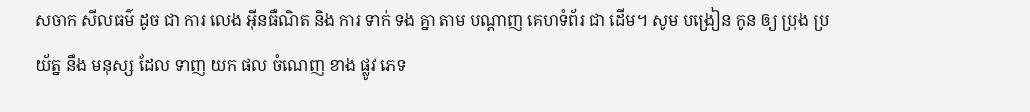សចាក សីលធម៌ ដូច ជា ការ លេង អ៊ីនធឺណិត និង ការ ទាក់ ទង គ្នា តាម បណ្ដាញ គេហទំព័រ ជា ដើម។ សូម បង្រៀន កូន ឲ្យ ប្រុង ប្រយ័ត្ន នឹង មនុស្ស ដែល ទាញ យក ផល ចំណេញ ខាង ផ្លូវ ភេទ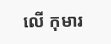លើ កុមារ